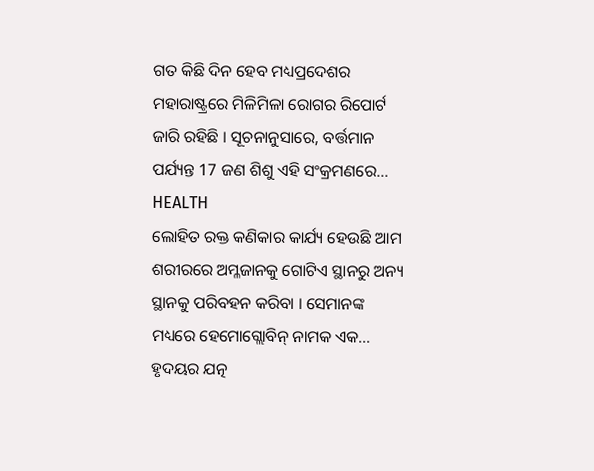ଗତ କିଛି ଦିନ ହେବ ମଧ୍ୟପ୍ରଦେଶର ମହାରାଷ୍ଟ୍ରରେ ମିଳିମିଳା ରୋଗର ରିପୋର୍ଟ ଜାରି ରହିଛି । ସୂଚନାନୁସାରେ, ବର୍ତ୍ତମାନ ପର୍ଯ୍ୟନ୍ତ 17 ଜଣ ଶିଶୁ ଏହି ସଂକ୍ରମଣରେ...
HEALTH
ଲୋହିତ ରକ୍ତ କଣିକାର କାର୍ଯ୍ୟ ହେଉଛି ଆମ ଶରୀରରେ ଅମ୍ଳଜାନକୁ ଗୋଟିଏ ସ୍ଥାନରୁ ଅନ୍ୟ ସ୍ଥାନକୁ ପରିବହନ କରିବା । ସେମାନଙ୍କ ମଧ୍ୟରେ ହେମୋଗ୍ଲୋବିନ୍ ନାମକ ଏକ...
ହୃଦୟର ଯତ୍ନ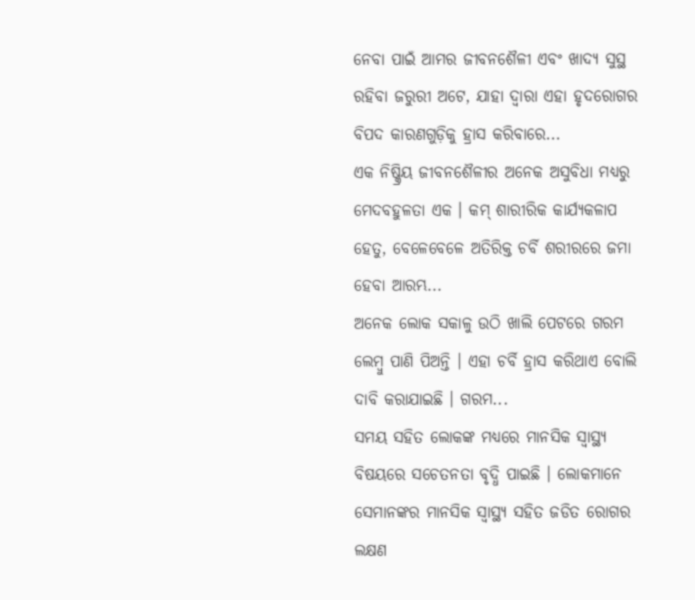ନେବା ପାଇଁ ଆମର ଜୀବନଶୈଳୀ ଏବଂ ଖାଦ୍ୟ ସୁସ୍ଥ ରହିବା ଜରୁରୀ ଅଟେ, ଯାହା ଦ୍ବାରା ଏହା ହୃଦରୋଗର ବିପଦ କାରଣଗୁଡ଼ିକୁ ହ୍ରାସ କରିବାରେ...
ଏକ ନିଷ୍କ୍ରିୟ ଜୀବନଶୈଳୀର ଅନେକ ଅସୁବିଧା ମଧ୍ୟରୁ ମେଦବହୁଳତା ଏକ । କମ୍ ଶାରୀରିକ କାର୍ଯ୍ୟକଳାପ ହେତୁ, ବେଳେବେଳେ ଅତିରିକ୍ତ ଚର୍ବି ଶରୀରରେ ଜମା ହେବା ଆରମ୍ଭ...
ଅନେକ ଲୋକ ସକାଳୁ ଉଠି ଖାଲି ପେଟରେ ଗରମ ଲେମ୍ବୁ ପାଣି ପିଅନ୍ତି । ଏହା ଚର୍ବି ହ୍ରାସ କରିଥାଏ ବୋଲି ଦାବି କରାଯାଇଛି । ଗରମ...
ସମୟ ସହିତ ଲୋକଙ୍କ ମଧ୍ୟରେ ମାନସିକ ସ୍ୱାସ୍ଥ୍ୟ ବିଷୟରେ ସଚେତନତା ବୃଦ୍ଧି ପାଇଛି । ଲୋକମାନେ ସେମାନଙ୍କର ମାନସିକ ସ୍ବାସ୍ଥ୍ୟ ସହିତ ଜଡିତ ରୋଗର ଲକ୍ଷଣ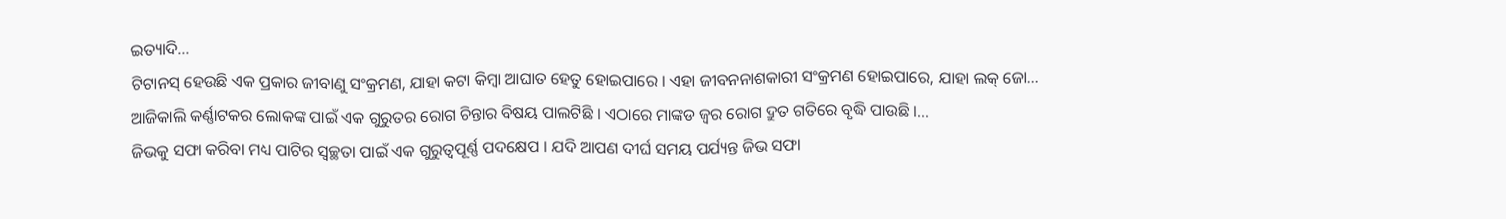ଇତ୍ୟାଦି...
ଟିଟାନସ୍ ହେଉଛି ଏକ ପ୍ରକାର ଜୀବାଣୁ ସଂକ୍ରମଣ, ଯାହା କଟା କିମ୍ବା ଆଘାତ ହେତୁ ହୋଇପାରେ । ଏହା ଜୀବନନାଶକାରୀ ସଂକ୍ରମଣ ହୋଇପାରେ, ଯାହା ଲକ୍ ଜୋ...
ଆଜିକାଲି କର୍ଣ୍ଣାଟକର ଲୋକଙ୍କ ପାଇଁ ଏକ ଗୁରୁତର ରୋଗ ଚିନ୍ତାର ବିଷୟ ପାଲଟିଛି । ଏଠାରେ ମାଙ୍କଡ ଜ୍ୱର ରୋଗ ଦ୍ରୁତ ଗତିରେ ବୃଦ୍ଧି ପାଉଛି ।...
ଜିଭକୁ ସଫା କରିବା ମଧ୍ୟ ପାଟିର ସ୍ୱଚ୍ଛତା ପାଇଁ ଏକ ଗୁରୁତ୍ୱପୂର୍ଣ୍ଣ ପଦକ୍ଷେପ । ଯଦି ଆପଣ ଦୀର୍ଘ ସମୟ ପର୍ଯ୍ୟନ୍ତ ଜିଭ ସଫା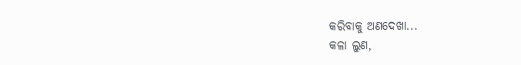କରିବାକୁ ଅଣଦେଖା...
କଳା ଲୁଣ,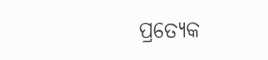ପ୍ରତ୍ୟେକ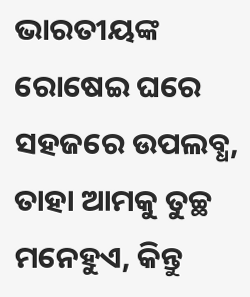ଭାରତୀୟଙ୍କ ରୋଷେଇ ଘରେ ସହଜରେ ଉପଲବ୍ଧ, ତାହା ଆମକୁ ତୁଚ୍ଛ ମନେହୁଏ, କିନ୍ତୁ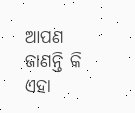ଆପଣ ଜାଣନ୍ତି କି ଏହା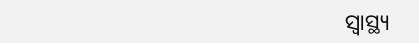ସ୍ୱାସ୍ଥ୍ୟ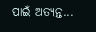ପାଇଁ ଅତ୍ୟନ୍ତ...